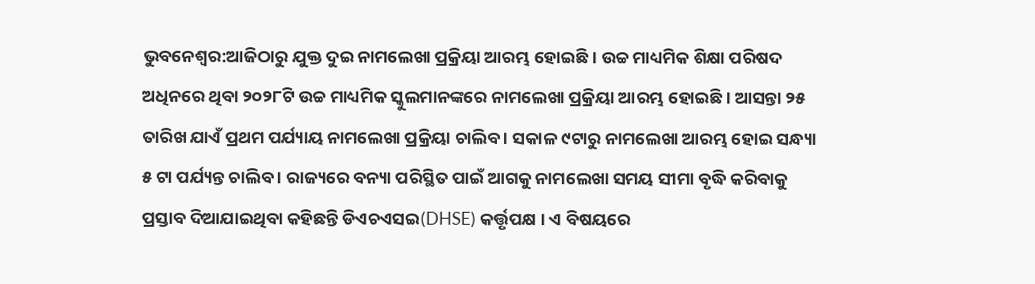ଭୁବନେଶ୍ବର:ଆଜିଠାରୁ ଯୁକ୍ତ ଦୁଇ ନାମଲେଖା ପ୍ରକ୍ରିୟା ଆରମ୍ଭ ହୋଇଛି । ଉଚ୍ଚ ମାଧ୍ୟମିକ ଶିକ୍ଷା ପରିଷଦ ଅଧିନରେ ଥିବା ୨୦୨୮ଟି ଉଚ୍ଚ ମାଧ୍ୟମିକ ସ୍କୁଲମାନଙ୍କରେ ନାମଲେଖା ପ୍ରକ୍ରିୟା ଆରମ୍ଭ ହୋଇଛି । ଆସନ୍ତା ୨୫ ତାରିଖ ଯାଏଁ ପ୍ରଥମ ପର୍ଯ୍ୟାୟ ନାମଲେଖା ପ୍ରକ୍ରିୟା ଚାଲିବ । ସକାଳ ୯ଟାରୁ ନାମଲେଖା ଆରମ୍ଭ ହୋଇ ସନ୍ଧ୍ୟା ୫ ଟା ପର୍ଯ୍ୟନ୍ତ ଚାଲିବ । ରାଜ୍ୟରେ ବନ୍ୟା ପରିସ୍ଥିତ ପାଇଁ ଆଗକୁ ନାମଲେଖା ସମୟ ସୀମା ବୃଦ୍ଧି କରିବାକୁ ପ୍ରସ୍ତାବ ଦିଆଯାଇଥିବା କହିଛନ୍ତି ଡିଏଚଏସଇ(DHSE) କର୍ତ୍ତୃପକ୍ଷ । ଏ ବିଷୟରେ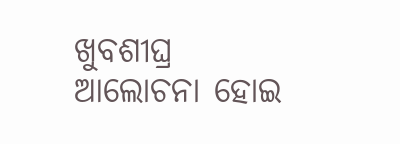ଖୁବଶୀଘ୍ର ଆଲୋଚନା ହୋଇ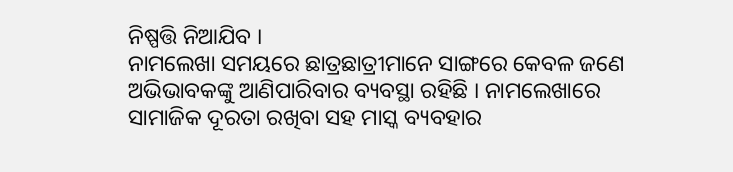ନିଷ୍ପତ୍ତି ନିଆଯିବ ।
ନାମଲେଖା ସମୟରେ ଛାତ୍ରଛାତ୍ରୀମାନେ ସାଙ୍ଗରେ କେବଳ ଜଣେ ଅଭିଭାବକଙ୍କୁ ଆଣିପାରିବାର ବ୍ୟବସ୍ଥା ରହିଛି । ନାମଲେଖାରେ ସାମାଜିକ ଦୂରତା ରଖିବା ସହ ମାସ୍କ ବ୍ୟବହାର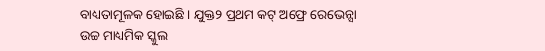ବାଧ୍ୟତାମୂଳକ ହୋଇଛି । ଯୁକ୍ତ୨ ପ୍ରଥମ କଟ୍ ଅଫ୍ରେ ରେଭେନ୍ସା ଉଚ୍ଚ ମାଧ୍ୟମିକ ସ୍କୁଲ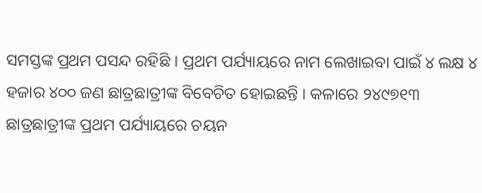ସମସ୍ତଙ୍କ ପ୍ରଥମ ପସନ୍ଦ ରହିଛି । ପ୍ରଥମ ପର୍ଯ୍ୟାୟରେ ନାମ ଲେଖାଇବା ପାଇଁ ୪ ଲକ୍ଷ ୪ ହଜାର ୪୦୦ ଜଣ ଛାତ୍ରଛାତ୍ରୀଙ୍କ ବିବେଚିତ ହୋଇଛନ୍ତି । କଳାରେ ୨୪୯୭୧୩ ଛାତ୍ରଛାତ୍ରୀଙ୍କ ପ୍ରଥମ ପର୍ଯ୍ୟାୟରେ ଚୟନ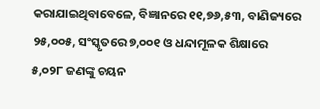କରାଯାଇଥିବାବେଳେ, ବିଜ୍ଞାନରେ ୧୧,୭୬,୫୩, ବାଣିଜ୍ୟରେ ୨୫,୦୦୫, ସଂସ୍କୃତରେ ୭,୦୦୧ ଓ ଧନ୍ଦାମୂଳକ ଶିକ୍ଷାରେ ୫,୦୨୮ ଜଣଙ୍କୁ ଚୟନ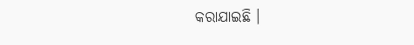କରାଯାଇଛି ।